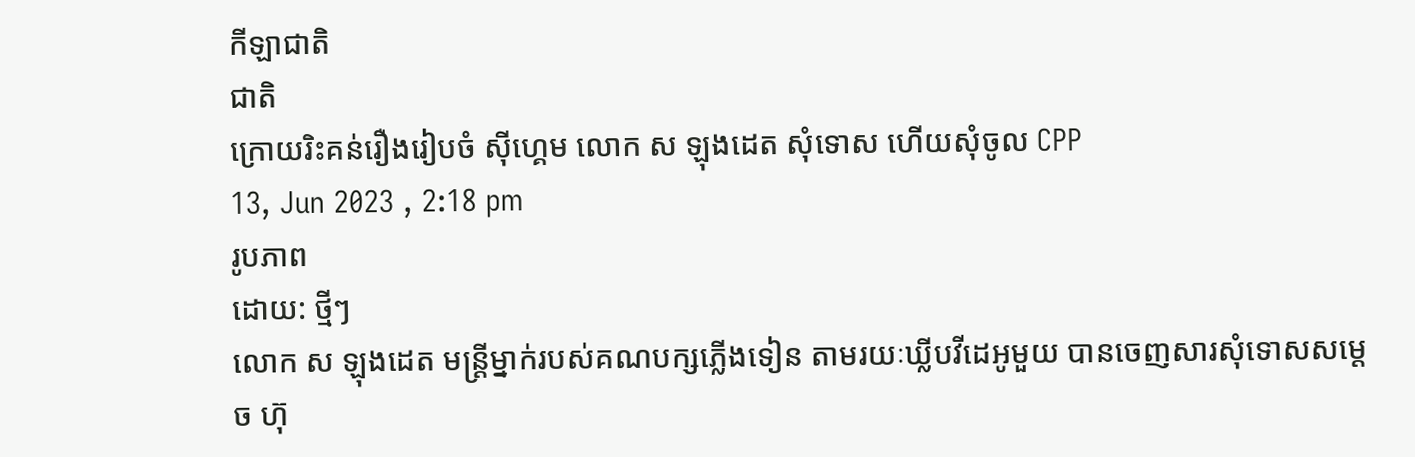កីឡាជាតិ
ជាតិ
ក្រោយរិះគន់រឿងរៀបចំ ស៊ីហ្គេម លោក ស ឡុងដេត សុំទោស ហើយសុំចូល CPP
13, Jun 2023 , 2:18 pm
រូបភាព
ដោយ: ថ្មីៗ
លោក ស ឡុងដេត មន្ត្រីម្នាក់របស់គណបក្សភ្លើងទៀន តាមរយៈឃ្លីបវីដេអូមួយ បានចេញសារសុំទោសសម្តេច ហ៊ុ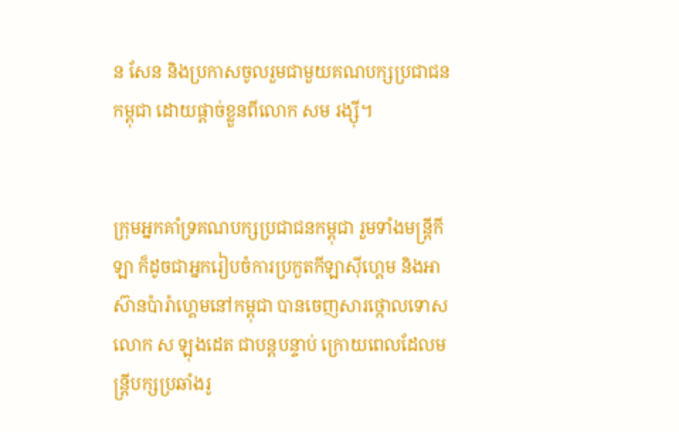ន សែន និងប្រកាសចូលរួមជាមួយគណបក្សប្រជាជនកម្ពុជា ដោយផ្តាច់ខ្លួនពីលោក សម រង្ស៊ី។


ក្រុមអ្នកគាំទ្រគណបក្សប្រជាជនកម្ពុជា រួមទាំងមន្ត្រីកីឡា ក៏ដូចជាអ្នករៀបចំការប្រកួតកីឡាស៊ីហ្គេម និងអាស៊ានប៉ារ៉ាហ្គេមនៅកម្ពុជា បានចេញសារថ្កោលទោសលោក ស ឡុងដេត ជាបន្តបន្ទាប់ ក្រោយពេលដែលមន្ត្រីបក្សប្រឆាំងរូ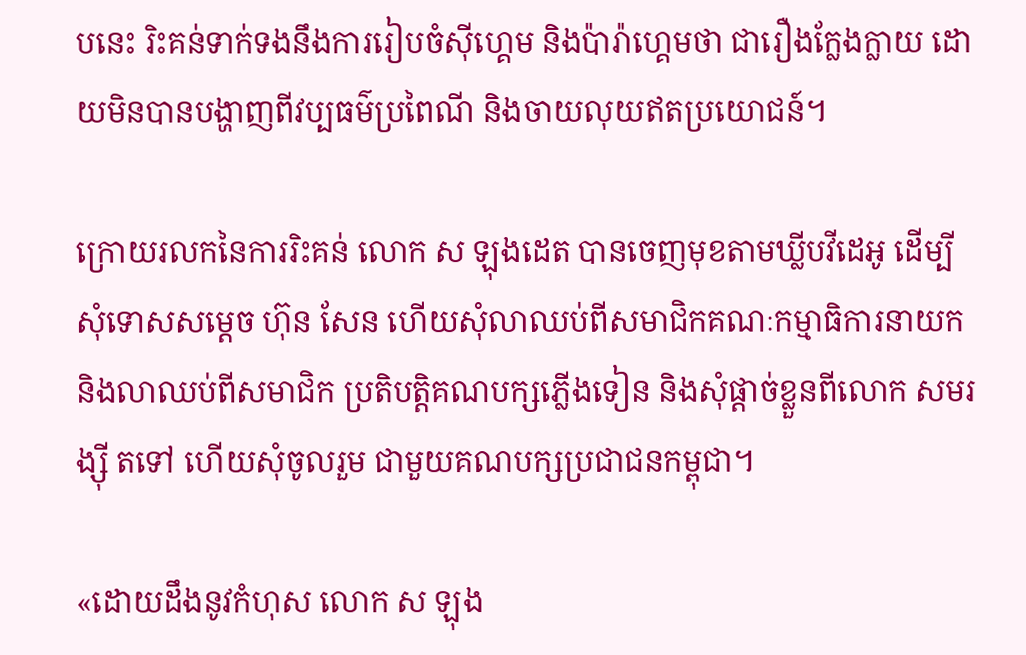បនេះ រិះគន់ទាក់ទងនឹងការរៀបចំស៊ីហ្គេម និងប៉ារ៉ាហ្គេមថា ជារឿងក្លែងក្លាយ ដោយមិនបានបង្ហាញពីវប្បធម៌ប្រពៃណី និងចាយលុយឥតប្រយោជន៍។

ក្រោយរលកនៃការរិះគន់ លោក ស ឡុងដេត បានចេញមុខតាមឃ្លីបវីដេអូ ដើម្បីសុំទោសសម្តេច ហ៊ុន សែន ហើយសុំលាឈប់ពីសមាជិកគណៈកម្មាធិការនាយក និងលាឈប់ពីសមាជិក ប្រតិបត្តិគណបក្សភ្លើងទៀន និងសុំផ្តាច់ខ្លួនពីលោក សមរង្ស៊ី តទៅ ហើយសុំចូលរួម ជាមួយគណបក្សប្រជាជនកម្ពុជា។

«ដោយដឹងនូវកំហុស លោក ស ឡុង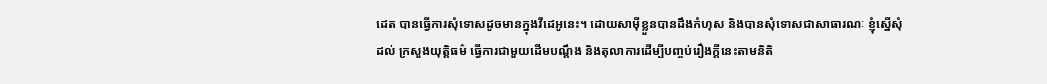ដេត បានធ្វើការសុំទោសដូចមានក្នុងវីដេអូនេះ។ ដោយសាមុីខ្លួនបានដឹងកំហុស និងបានសុំទោសជាសាធារណៈ ខ្ញុំស្នើសុំដល់ ក្រសួងយុត្តិធម៌ ធ្វើការជាមួយដើមបណ្តឹង និងតុលាការដើម្បីបញ្ចប់រឿងក្តីនេះតាមនិតិ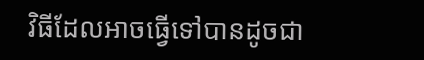វិធីដែលអាចធ្វើទៅបានដូចជា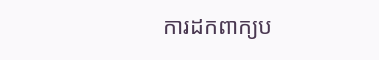ការដកពាក្យប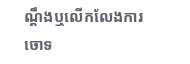ណ្តឹងឬលើកលែងការចោទ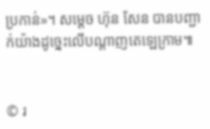ប្រកាន់»។ សម្តេច ហ៊ុន សែន បានបញ្ជាក់យ៉ាងដូច្នេះលើបណ្តាញតេឡេក្រាម៕


© រ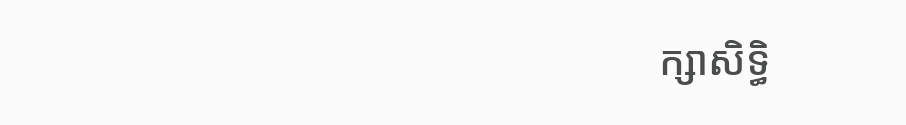ក្សាសិទ្ធិ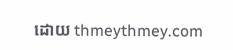ដោយ thmeythmey.com